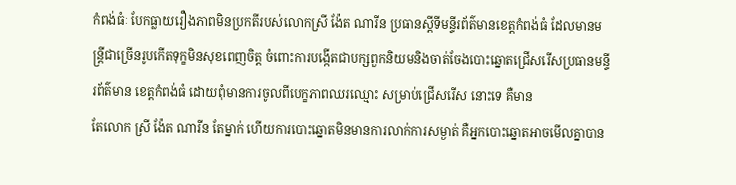កំពង់ធំៈ បែកធ្លាយរឿងភាពមិនប្រកតីរបស់លោកស្រី ង៉ែត ណារីន ប្រធានស្តីទីមន្ទីរព័ត៌មានខេត្តកំពង់ធំ ដែលមានមន្ត្រីជាច្រើនរូបកើតទុក្ខមិនសុខពេញចិត្ត ចំពោះការបង្កើតជាបក្សពួកនិយមនិងចាត់ចែងបោះឆ្នោតជ្រើសរើសប្រធានមន្ទីរព័ត៌មាន ខេត្តកំពង់ធំ ដោយពុំមានការចូលពីបេក្ខភាពឈរឈ្មោះ សម្រាប់ជ្រើសរើស នោះទេ គឺមាន
តែលោក ស្រី ង៉ែត ណារីន តែម្នាក់ ហើយការបោះឆ្នោតមិនមានការលាក់ការសម្ងាត់ គឺអ្នកបោះឆ្នោតអាចមើលគ្នាបាន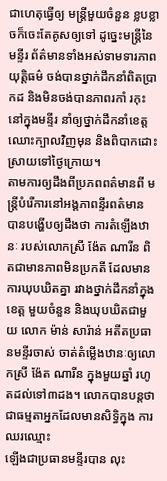ជាហេតុធ្វើឲ្យ មន្ត្រីមួយចំនួន ខ្លបខ្លាចក៏ចេះតែគូសឲ្យទៅ ដូច្នេះមន្ត្រីនៃមន្ទីរ ព័ត៌មានទាំងអស់ទាមទារភាពយុត្តិធម៌ ចង់បានថ្នាក់ដឹកនាំពិតប្រាកដ និងមិនចង់បានភាពរកាំ រកុះនៅក្នុងមន្ទីរ នាំឲ្យថ្នាក់ដឹកនាំខេត្តឈោះក្បាលវិញមុន និងពិបាកដោះស្រាយទៅថ្ងៃក្រោយ។
តាមការឲ្យដឹងពីប្រភពពត៌មានពី មន្ត្រីបំរើការនៅអង្គភាពន្ទីរពត៌មាន បានបង្ហើបឲ្យដឹងថា ការតំឡើងឋានៈ របស់លោកស្រី ង៉ែត ណារីន ពិតជាមានភាពមិនប្រកតី ដែលមានការឃុបឃិតគ្នា រវាងថ្នាក់ដឹកនាំក្នុងខេត្ត មួយចំនួន និងឃុបឃិតជាមួយ លោក ម៉ាន់ សារ៉ាន់ អតីតប្រធានមន្ទីរចាស់ ចាត់តំម្លើងឋានៈឲ្យលោកស្រី ង៉ែត ណារីន ក្នុងមួយឆ្នាំ រហូតដល់ទៅ៣ដង។ លោកបានបន្តថា ជាធម្មតាអ្នកដែលមានសិទ្ធិក្នុង ការឈរឈ្មោះ
ឡើងជាប្រធានមន្ទីរបាន លុះ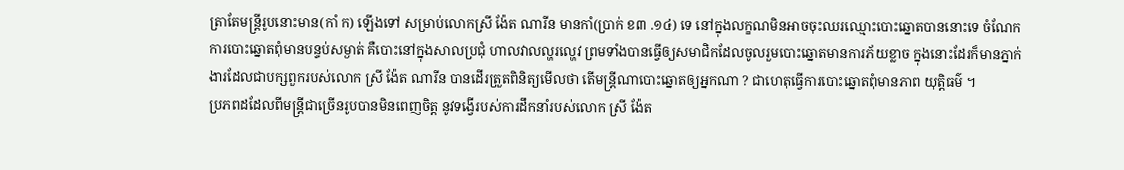ត្រាតែមន្ត្រីរូបនោះមាន(កាំ ក) ឡើងទៅ សម្រាប់លោកស្រី ង៉ែត ណារីន មានកាំ(ប្រាក់ ខ៣ .១៤) ទេ នៅក្នុងលក្ខណមិនអាចចុះឈរឈ្មោះបោះឆ្នោតបាននោះទេ ចំណែក ការបោះឆ្នោតពុំមានបន្ទប់សម្ងាត់ គឺបោះនៅក្នុងសាលប្រជុំ ហាលវាលល្ហរល្ហេវ ព្រមទាំងបានធ្វើឲ្យសមាជិកដែលចូលរួមបោះឆ្នោតមានការភ័យខ្លាច ក្នុងនោះដែរក៏មានភ្នាក់ងារដែលជាបក្សពួករបស់លោក ស្រី ង៉ែត ណារីន បានដើរត្រួតពិនិត្យមើលថា តើមន្ត្រីណាបោះឆ្នោតឲ្យអ្នកណា ? ជាហេតុធ្វើការបោះឆ្នោតពុំមានភាព យុត្តិធម៌ ។
ប្រភពដដែលពីមន្ត្រីជាច្រើនរូបបានមិនពេញចិត្ត នូវទង្វើរបស់ការដឹកនាំរបស់លោក ស្រី ង៉ែត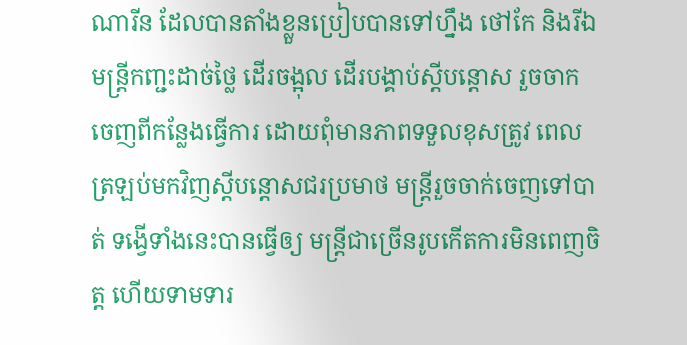ណារីន ដែលបានតាំងខ្លួនប្រៀបបានទៅហ្នឹង ថៅកែ និងរីឯមន្ត្រីកញ្ជះដាច់ថ្លៃ ដើរចង្អុល ដើរបង្គាប់ស្តីបន្តោស រួចចាកចេញពីកន្លែងធ្វើការ ដោយពុំមានភាពទទួលខុសត្រូវ ពេលត្រឡប់មកវិញស្តីបន្តោសជរប្រមាថ មន្ត្រីរួចចាក់ចេញទៅបាត់ ទង្វើទាំងនេះបានធ្វើឲ្យ មន្ត្រីជាច្រើនរូបកើតការមិនពេញចិត្ត ហើយទាមទារ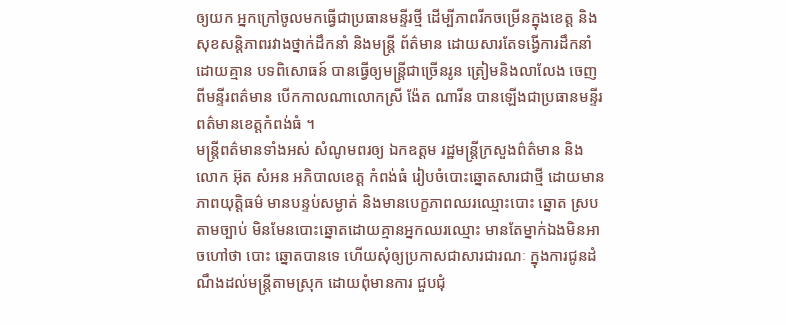ឲ្យយក អ្នកក្រៅចូលមកធ្វើជាប្រធានមន្ទីរថ្មី ដើម្បីភាពរីកចម្រើនក្នុងខេត្ត និងសុខសន្តិភាពរវាងថ្នាក់ដឹកនាំ និងមន្ត្រី ព័ត៌មាន ដោយសារតែទង្វើការដឹកនាំដោយគ្មាន បទពិសោធន៍ បានធ្វើឲ្យមន្ត្រីជាច្រើនរូន ត្រៀមនិងលាលែង ចេញពីមន្ទីរពត៌មាន បើកកាលណាលោកស្រី ង៉ែត ណារីន បានឡើងជាប្រធានមន្ទីរពត៌មានខេត្តកំពង់ធំ ។
មន្ត្រីពត៌មានទាំងអស់ សំណូមពរឲ្យ ឯកឧត្តម រដ្ឋមន្ត្រីក្រសួងព៌ត៌មាន និងលោក អ៊ុត សំអន អភិបាលខេត្ត កំពង់ធំ រៀបចំបោះឆ្នោតសារជាថ្មី ដោយមានភាពយុត្តិធម៌ មានបន្ទប់សម្ងាត់ និងមានបេក្ខភាពឈរឈ្មោះបោះ ឆ្នោត ស្របតាមច្បាប់ មិនមែនបោះឆ្នោតដោយគ្មានអ្នកឈរឈ្មោះ មានតែម្នាក់ឯងមិនអាចហៅថា បោះ ឆ្នោតបានទេ ហើយសុំឲ្យប្រកាសជាសារជារណៈ ក្នុងការជូនដំណឹងដល់មន្ត្រីតាមស្រុក ដោយពុំមានការ ជួបជុំ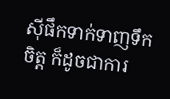ស៊ីផឹកទាក់ទាញទឹកចិត្ត ក៏ដូចជាការ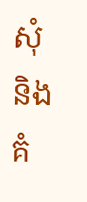សុំ និងគំ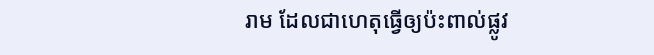រាម ដែលជាហេតុធ្វើឲ្យប៉ះពាល់ផ្លូវ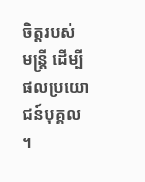ចិត្តរបស់ មន្ត្រី ដើម្បី ផលប្រយោជន៍បុគ្គល ។